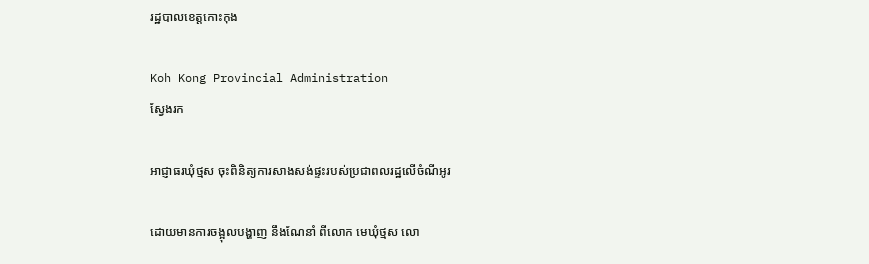រដ្ឋបាលខេត្តកោះកុង

Koh Kong Provincial Administration
ស្វែងរក

អាជ្ញាធរឃុំថ្មស ចុះពិនិត្យការសាងសង់ផ្ទះរបស់ប្រជាពលរដ្ឋលើចំណីអូរ

ដោយមានការចង្អុលបង្ហាញ នឹងណែនាំ ពីលោក មេឃុំថ្មស លោ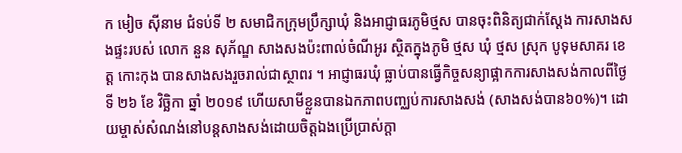ក មៀច សុីនាម ជំទប់ទី ២ សមាជិកក្រុមប្រឹក្សាឃុំ និងអាជ្ញាធរភូមិថ្មស បានចុះពិនិត្យជាក់ស្តែង ការសាងសងផ្ទះរបស់ លោក នួន សុភ័ណ្ឌ សាងសងប៉ះពាល់ចំណីអូរ ស្ថិតក្នុងភូមិ ថ្មស ឃុំ ថ្មស ស្រុក បូទុមសាគរ ខេត្ត កោះកុង បានសាងសងរួចរាល់ជាស្ថាពរ ។ អាជ្ញាធរឃុំ ធ្លាប់បានធ្វើកិច្ចសន្យាផ្អាកការសាងសង់កាលពីថ្ងៃទី ២៦ ខែ វិច្ឆិកា ឆ្នាំ ២០១៩ ហើយសាមីខ្លួនបានឯកភាពបញ្ឈប់ការសាងសង់ (សាងសង់បាន៦០%)។ ដោយម្ចាស់សំណង់នៅបន្តសាងសង់ដោយចិត្តឯងប្រើប្រាស់ក្តា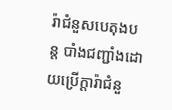រ៉ាជំនួសបេតុងបន្ត បាំងជញ្ជាំងដោយប្រើក្តារ៉ាជំនួ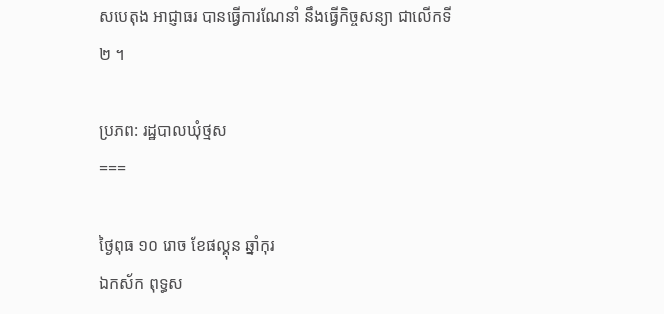សបេតុង អាជ្ញាធរ បានធ្វើការណែនាំ នឹងធ្វើកិច្ចសន្យា ជាលើកទី២ ។

ប្រភព: រដ្ឋបាលឃុំថ្មស
===

ថ្ងៃពុធ ១០ រោច ខែផល្គុន ឆ្នាំកុរ
ឯកស័ក ពុទ្ធស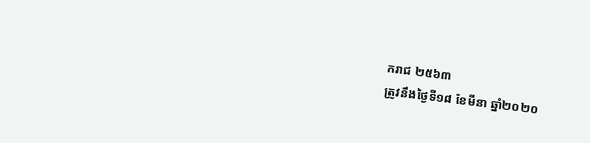ករាជ ២៥៦៣
ត្រូវនឹងថ្ងៃទី១៨ ខែមីនា ឆ្នាំ២០២០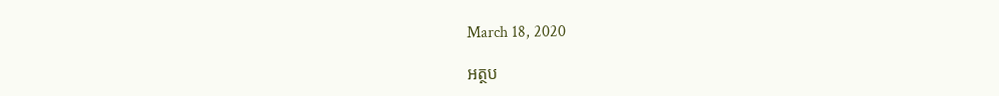March 18, 2020

អត្ថប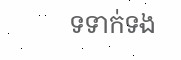ទទាក់ទង